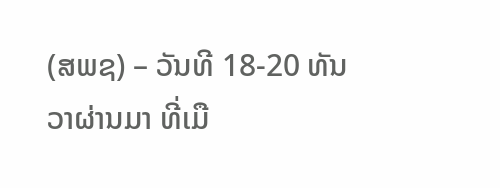(ສພຊ) – ວັນທີ 18-20 ທັນວາຜ່ານມາ ທີ່ເມື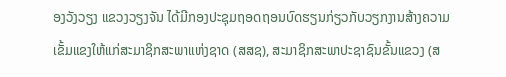ອງວັງວຽງ ແຂວງວຽງຈັນ ໄດ້ມີກອງປະຊຸມຖອດຖອນບົດຮຽນກ່ຽວກັບວຽກງານສ້າງຄວາມເຂັ້ມແຂງໃຫ້ແກ່ສະມາຊິກສະພາແຫ່ງຊາດ (ສສຊ), ສະມາຊິກສະພາປະຊາຊົນຂັ້ນແຂວງ (ສ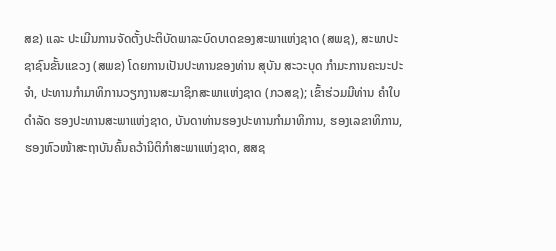ສຂ) ແລະ ປະເມີນການຈັດຕັ້ງປະຕິບັດພາລະບົດບາດຂອງສະພາແຫ່ງຊາດ (ສພຊ), ສະພາປະຊາຊົນຂັ້ນແຂວງ (ສພຂ) ໂດຍການເປັນປະທານຂອງທ່ານ ສຸບັນ ສະວະບຸດ ກຳມະການຄະນະປະຈຳ, ປະທານກຳມາທິການວຽກງານສະມາຊິກສະພາແຫ່ງຊາດ (ກວສຊ); ເຂົ້າຮ່ວມມີທ່ານ ຄຳໃບ ດຳລັດ ຮອງປະທານສະພາແຫ່ງຊາດ, ບັນດາທ່ານຮອງປະທານກຳມາທິການ, ຮອງເລຂາທິການ, ຮອງຫົວໜ້າສະຖາບັນຄົ້ນຄວ້ານິຕິກຳສະພາແຫ່ງຊາດ, ສສຊ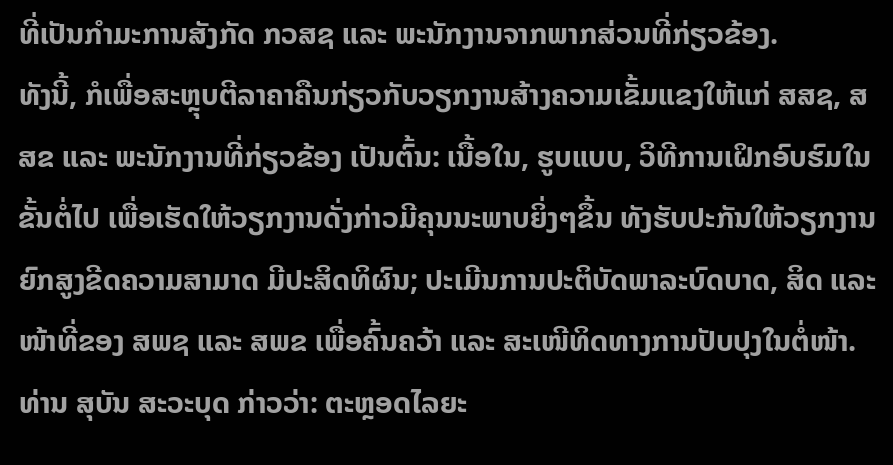ທີ່ເປັນກຳມະການສັງກັດ ກວສຊ ແລະ ພະນັກງານຈາກພາກສ່ວນທີ່ກ່ຽວຂ້ອງ.
ທັງນີ້, ກໍເພື່ອສະຫຼຸບຕີລາຄາຄືນກ່ຽວກັບວຽກງານສ້າງຄວາມເຂັ້ມແຂງໃຫ້ແກ່ ສສຊ, ສສຂ ແລະ ພະນັກງານທີ່ກ່ຽວຂ້ອງ ເປັນຕົ້ນ: ເນື້ອໃນ, ຮູບແບບ, ວິທີການເຝິກອົບຮົມໃນຂັ້ນຕໍ່ໄປ ເພື່ອເຮັດໃຫ້ວຽກງານດັ່ງກ່າວມີຄຸນນະພາບຍິ່ງໆຂຶ້ນ ທັງຮັບປະກັນໃຫ້ວຽກງານຍົກສູງຂີດຄວາມສາມາດ ມີປະສິດທິຜົນ; ປະເມີນການປະຕິບັດພາລະບົດບາດ, ສິດ ແລະ ໜ້າທີ່ຂອງ ສພຊ ແລະ ສພຂ ເພື່ອຄົ້ນຄວ້າ ແລະ ສະເໜີທິດທາງການປັບປຸງໃນຕໍ່ໜ້າ.
ທ່ານ ສຸບັນ ສະວະບຸດ ກ່າວວ່າ: ຕະຫຼອດໄລຍະ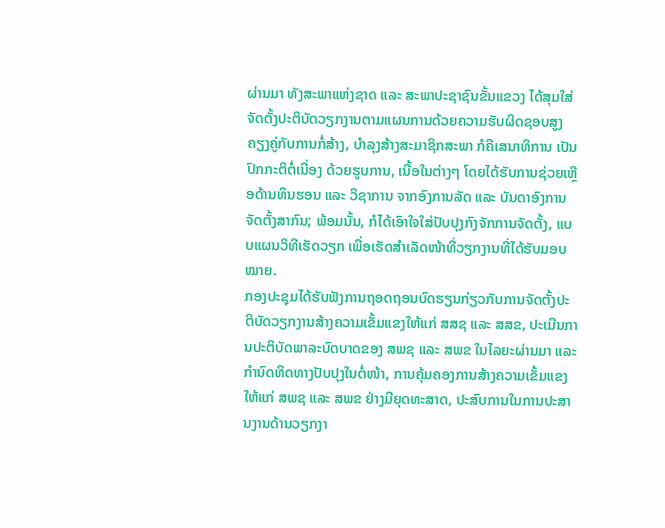ຜ່ານມາ ທັງສະພາແຫ່ງຊາດ ແລະ ສະພາປະຊາຊົນຂັ້ນແຂວງ ໄດ້ສຸມໃສ່ຈັດຕັ້ງປະຕິບັດວຽກງານຕາມແຜນການດ້ວຍຄວາມຮັບຜິດຊອບສູງ ຄຽງຄູ່ກັບການກໍ່ສ້າງ, ບໍາລຸງສ້າງສະມາຊິກສະພາ ກໍຄືເສນາທິການ ເປັນປົກກະຕິຕໍ່ເນື່ອງ ດ້ວຍຮູບການ, ເນື້ອໃນຕ່າງໆ ໂດຍໄດ້ຮັບການຊ່ວຍເຫຼືອດ້ານທຶນຮອນ ແລະ ວິຊາການ ຈາກອົງການລັດ ແລະ ບັນດາອົງການຈັດຕັ້ງສາກົນ; ພ້ອມນັ້ນ, ກໍໄດ້ເອົາໃຈໃສ່ປັບປຸງກົງຈັກການຈັດຕັ້ງ, ແບບແຜນວິທີເຮັດວຽກ ເພື່ອເຮັດສໍາເລັດໜ້າທີ່ວຽກງານທີ່ໄດ້ຮັບມອບໝາຍ.
ກອງປະຊຸມໄດ້ຮັບຟັງການຖອດຖອນບົດຮຽນກ່ຽວກັບການຈັດຕັ້ງປະຕິບັດວຽກງານສ້າງຄວາມເຂັ້ມແຂງໃຫ້ແກ່ ສສຊ ແລະ ສສຂ, ປະເມີນການປະຕິບັດພາລະບົດບາດຂອງ ສພຊ ແລະ ສພຂ ໃນໄລຍະຜ່ານມາ ແລະ ກຳນົດທິດທາງປັບປຸງໃນຕໍ່ໜ້າ, ການຄຸ້ມຄອງການສ້າງຄວາມເຂັ້ມແຂງໃຫ້ແກ່ ສພຊ ແລະ ສພຂ ຢ່າງມີຍຸດທະສາດ, ປະສົບການໃນການປະສານງານດ້ານວຽກງາ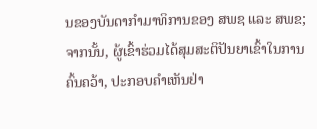ນຂອງບັນດາກຳມາທິການຂອງ ສພຊ ແລະ ສພຂ; ຈາກນັ້ນ, ຜູ້ເຂົ້າຮ່ວມໄດ້ສຸມສະຕິປັນຍາເຂົ້າໃນການຄົ້ນຄວ້າ, ປະກອບຄໍາເຫັນຢ່າ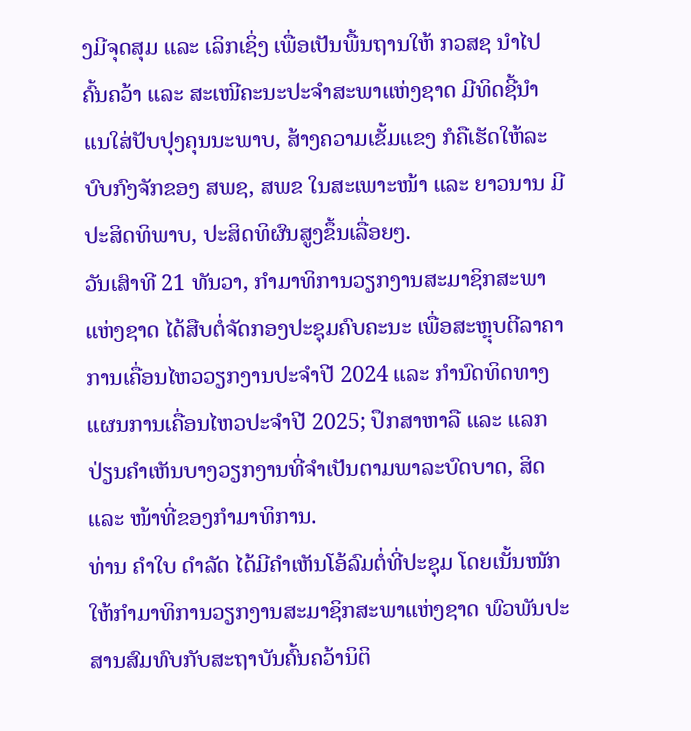ງມີຈຸດສຸມ ແລະ ເລິກເຊິ່ງ ເພື່ອເປັນພື້ນຖານໃຫ້ ກວສຊ ນໍາໄປຄົ້ນຄວ້າ ແລະ ສະເໜີຄະນະປະຈໍາສະພາແຫ່ງຊາດ ມີທິດຊີ້ນໍາ ແນໃສ່ປັບປຸງຄຸນນະພາບ, ສ້າງຄວາມເຂັ້ມແຂງ ກໍຄືເຮັດໃຫ້ລະບົບກົງຈັກຂອງ ສພຊ, ສພຂ ໃນສະເພາະໜ້າ ແລະ ຍາວນານ ມີປະສິດທິພາບ, ປະສິດທິຜົນສູງຂຶ້ນເລື່ອຍໆ.
ວັນເສົາທີ 21 ທັນວາ, ກຳມາທິການວຽກງານສະມາຊິກສະພາແຫ່ງຊາດ ໄດ້ສືບຕໍ່ຈັດກອງປະຊຸມຄົບຄະນະ ເພື່ອສະຫຼຸບຕີລາຄາການເຄື່ອນໄຫວວຽກງານປະຈຳປີ 2024 ແລະ ກຳນົດທິດທາງແຜນການເຄື່ອນໄຫວປະຈຳປີ 2025; ປຶກສາຫາລື ແລະ ແລກປ່ຽນຄຳເຫັນບາງວຽກງານທີ່ຈຳເປັນຕາມພາລະບົດບາດ, ສິດ ແລະ ໜ້າທີ່ຂອງກຳມາທິການ.
ທ່ານ ຄຳໃບ ດຳລັດ ໄດ້ມີຄຳເຫັນໂອ້ລົມຕໍ່ທີ່ປະຊຸມ ໂດຍເນັ້ນໜັກໃຫ້ກຳມາທິການວຽກງານສະມາຊິກສະພາແຫ່ງຊາດ ພົວພັນປະສານສົມທົບກັບສະຖາບັນຄົ້ນຄວ້ານິຕິ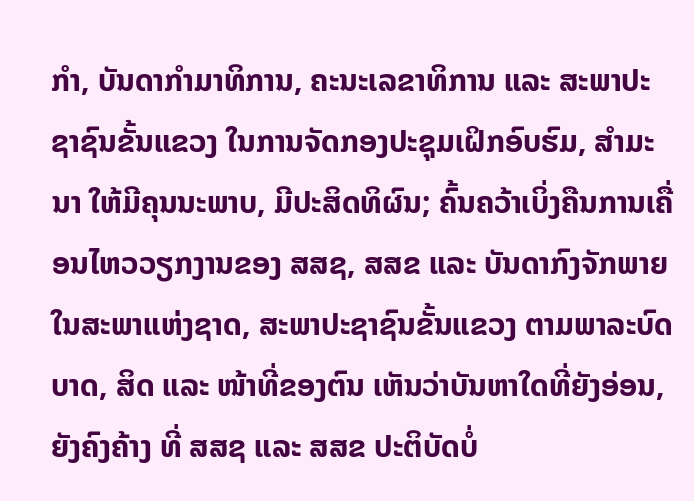ກໍາ, ບັນດາກໍາມາທິການ, ຄະນະເລຂາທິການ ແລະ ສະພາປະຊາຊົນຂັ້ນແຂວງ ໃນການຈັດກອງປະຊຸມເຝິກອົບຮົມ, ສໍາມະນາ ໃຫ້ມີຄຸນນະພາບ, ມີປະສິດທິຜົນ; ຄົ້ນຄວ້າເບິ່ງຄືນການເຄື່ອນໄຫວວຽກງານຂອງ ສສຊ, ສສຂ ແລະ ບັນດາກົງຈັກພາຍໃນສະພາແຫ່ງຊາດ, ສະພາປະຊາຊົນຂັ້ນແຂວງ ຕາມພາລະບົດບາດ, ສິດ ແລະ ໜ້າທີ່ຂອງຕົນ ເຫັນວ່າບັນຫາໃດທີ່ຍັງອ່ອນ, ຍັງຄົງຄ້າງ ທີ່ ສສຊ ແລະ ສສຂ ປະຕິບັດບໍ່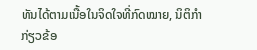ທັນໄດ້ຕາມເນື້ອໃນຈິດໃຈທີ່ກົດໝາຍ, ນິຕິກໍາກ່ຽວຂ້ອ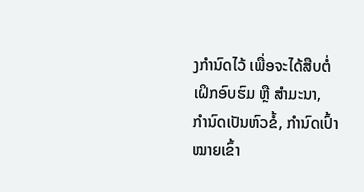ງກໍານົດໄວ້ ເພື່ອຈະໄດ້ສືບຕໍ່ເຝິກອົບຮົມ ຫຼື ສໍາມະນາ, ກໍານົດເປັນຫົວຂໍ້, ກໍານົດເປົ້າໝາຍເຂົ້າ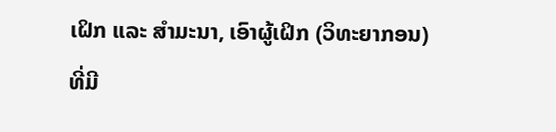ເຝິກ ແລະ ສໍາມະນາ, ເອົາຜູ້ເຝິກ (ວິທະຍາກອນ) ທີ່ມີ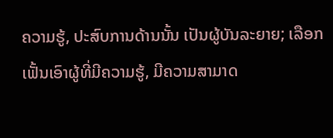ຄວາມຮູ້, ປະສົບການດ້ານນັ້ນ ເປັນຜູ້ບັນລະຍາຍ; ເລືອກເຟັ້ນເອົາຜູ້ທີ່ມີຄວາມຮູ້, ມີຄວາມສາມາດ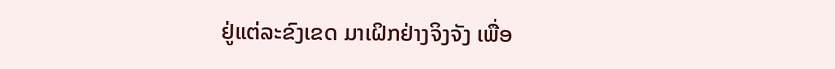ຢູ່ແຕ່ລະຂົງເຂດ ມາເຝິກຢ່າງຈິງຈັງ ເພື່ອ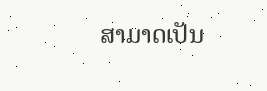ສາມາດເປັນ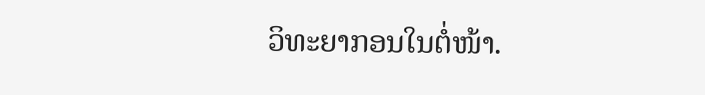ວິທະຍາກອນໃນຕໍ່ໜ້າ.